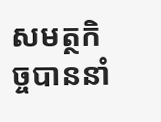សមត្ថកិច្ចបាននាំ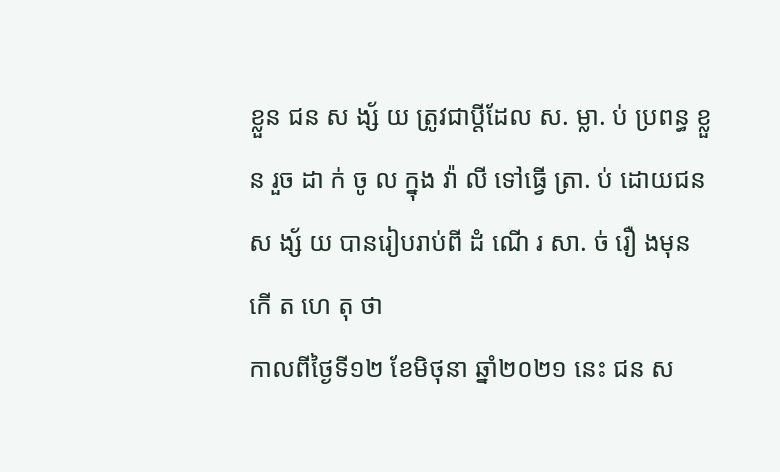ខ្លួន ជន ស ង្ស័ យ ត្រូវជាប្តីដែល ស. ម្លា. ប់ ប្រពន្ធ ខ្លួន រួច ដា ក់ ចូ ល ក្នុង វ៉ា លី ទៅធ្វើ ត្រា. ប់ ដោយជន ស ង្ស័ យ បានរៀបរាប់ពី ដំ ណើ រ សា. ច់ រឿ ងមុន កើ ត ហេ តុ ថា
កាលពីថ្ងៃទី១២ ខែមិថុនា ឆ្នាំ២០២១ នេះ ជន ស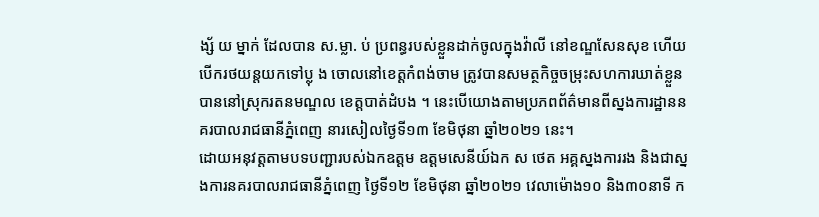ង្ស័ យ ម្នាក់ ដែលបាន ស.ម្លា. ប់ ប្រពន្ធរបស់ខ្លួនដាក់ចូលក្នុងវ៉ាលី នៅខណ្ឌសែនសុខ ហេីយបេីករថយន្តយកទៅប្លុ ង ចោលនៅខេត្តកំពង់ចាម ត្រូវបានសមត្ថកិច្ចចម្រុះសហការឃាត់ខ្លួនបាននៅស្រុករតនមណ្ឌល ខេត្តបាត់ដំបង ។ នេះបេីយោងតាមប្រភពព័ត៌មានពីស្នងការដ្ឋាននគរបាលរាជធានីភ្នំពេញ នារសៀលថ្ងៃទី១៣ ខែមិថុនា ឆ្នាំ២០២១ នេះ។
ដោយអនុវត្តតាមបទបញ្ជារបស់ឯកឧត្តម ឧត្តមសេនីយ៍ឯក ស ថេត អគ្គស្នងការរង និងជាស្នងការនគរបាលរាជធានីភ្នំពេញ ថ្ងៃទី១២ ខែមិថុនា ឆ្នាំ២០២១ វេលាម៉ោង១០ និង៣០នាទី ក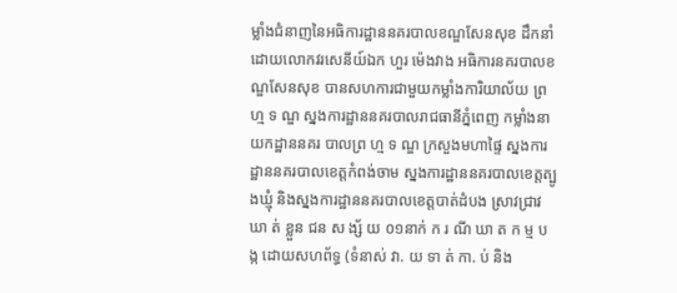ម្លាំងជំនាញនៃអធិការដ្ឋាននគរបាលខណ្ឌសែនសុខ ដឹកនាំដោយលោកវរសេនីយ៍ឯក ហួរ ម៉េងវាង អធិការនគរបាលខណ្ឌសែនសុខ បានសហការជាមួយកម្លាំងការិយាល័យ ព្រ ហ្ម ទ ណ្ឌ ស្នងការដ្ឋាននគរបាលរាជធានីភ្នំពេញ កម្លាំងនាយកដ្ឋាននគរ បាលព្រ ហ្ម ទ ណ្ឌ ក្រសួងមហាផ្ទៃ ស្នងការដ្ឋាននគរបាលខេត្តកំពង់ចាម ស្នងការដ្ឋាននគរបាលខេត្តត្បូងឃ្មុំ និងស្នងការដ្ឋាននគរបាលខេត្តបាត់ដំបង ស្រាវជ្រាវ ឃា ត់ ខ្លួន ជន ស ង្ស័ យ ០១នាក់ ក រ ណី ឃា ត ក ម្ម ប ង្ក ដោយសហព័ទ្ធ (ទំនាស់ វា. យ ទា ត់ កា. ប់ និង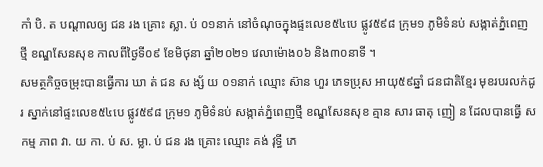កាំ បិ. ត បណ្តាលឲ្យ ជន រង គ្រោះ ស្លា. ប់ ០១នាក់ នៅចំណុចក្នុងផ្ទះលេខ៥៤បេ ផ្លូវ៥៩៨ ក្រុម១ ភូមិទំនប់ សង្កាត់ភ្នំពេញថ្មី ខណ្ឌសែនសុខ កាលពីថ្ងៃទី០៩ ខែមិថុនា ឆ្នាំ២០២១ វេលាម៉ោង០៦ និង៣០នាទី ។
សមត្ថកិច្ចចម្រុះបានធ្វេីការ ឃា ត់ ជន ស ង្ស័ យ ០១នាក់ ឈ្មោះ ស៊ាន ហួរ ភេទប្រុស អាយុ៥៩ឆ្នាំ ជនជាតិខ្មែរ មុខរបរលក់ដូរ ស្នាក់នៅផ្ទះលេខ៥៤បេ ផ្លូវ៥៩៨ ក្រុម១ ភូមិទំនប់ សង្កាត់ភ្នំពេញថ្មី ខណ្ឌសែនសុខ គ្មាន សារ ធាតុ ញៀ ន ដែលបានធ្វើ ស កម្ម ភាព វា. យ កា. ប់ ស. ម្លា. ប់ ជន រង គ្រោះ ឈ្មោះ គង់ វុទ្ធី ភេ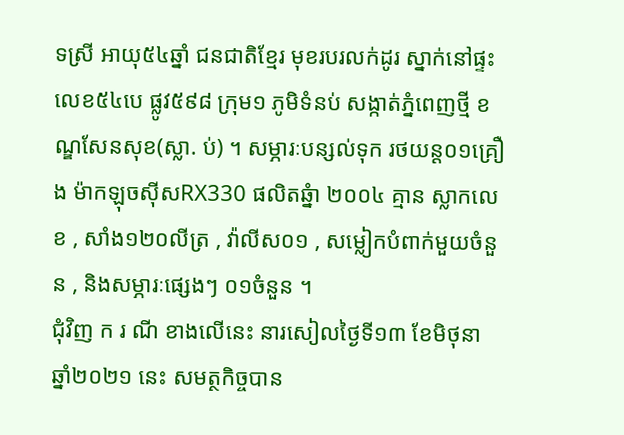ទស្រី អាយុ៥៤ឆ្នាំ ជនជាតិខ្មែរ មុខរបរលក់ដូរ ស្នាក់នៅផ្ទះលេខ៥៤បេ ផ្លូវ៥៩៨ ក្រុម១ ភូមិទំនប់ សង្កាត់ភ្នំពេញថ្មី ខណ្ឌសែនសុខ(ស្លា. ប់) ។ សម្ភារៈបន្សល់ទុក រថយន្ត០១គ្រឿង ម៉ាកឡុចស៊ីសRX330 ផលិតឆ្នំា ២០០៤ គ្មាន ស្លាកលេខ , សាំង១២០លីត្រ , វ៉ាលីស០១ , សម្លៀកបំពាក់មួយចំនួន , និងសម្ភារៈផ្សេងៗ ០១ចំនួន ។
ជុំវិញ ក រ ណី ខាងលើនេះ នារសៀលថ្ងៃទី១៣ ខែមិថុនា ឆ្នាំ២០២១ នេះ សមត្ថកិច្ចបាន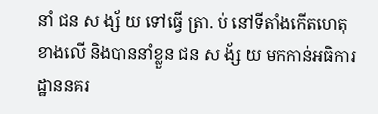នាំ ជន ស ង្ស័ យ ទៅធ្វើ ត្រា. ប់ នៅទីតាំងកេីតហេតុខាងលេី និងបាននាំខ្លួន ជន ស ង័្ស យ មកកាន់អធិការដ្ឋាននគរ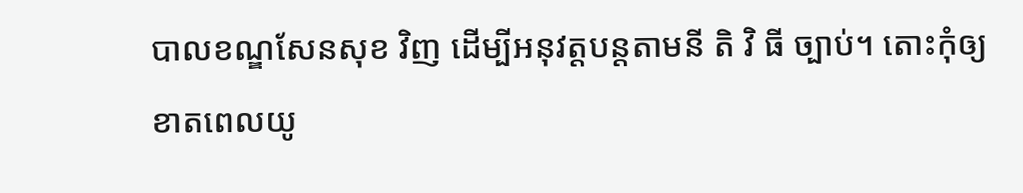បាលខណ្ឌសែនសុខ វិញ ដើម្បីអនុវត្តបន្តតាមនី តិ វិ ធី ច្បាប់។ តោះកុំឲ្យខាតពេលយូ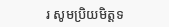រ សូមប្រិយមិត្តទ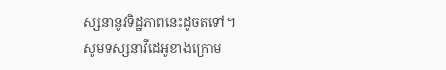ស្សនានូវទិដ្ឋភាពនេះដូចតទៅ។
សូមទស្សនាវីដេអូខាងក្រោម